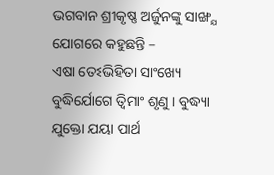ଭଗବାନ ଶ୍ରୀକୃଷ୍ଣ ଅର୍ଜୁନଙ୍କୁ ସାଙ୍ଖ୍ଯ ଯୋଗରେ କହୁଛନ୍ତି –
ଏଷା ତେଽଭିହିତା ସାଂଖ୍ୟେ ବୁଦ୍ଧିର୍ଯୋଗେ ତ୍ୱିମାଂ ଶୃଣୁ । ବୁଦ୍ଧ୍ୟା ଯୁକ୍ତୋ ଯୟା ପାର୍ଥ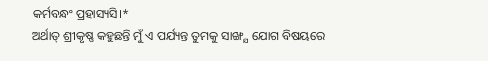କର୍ମବନ୍ଧଂ ପ୍ରହାସ୍ୟସି।*
ଅର୍ଥାତ୍ ଶ୍ରୀକୃଷ୍ଣ କହୁଛନ୍ତି ମୁଁ ଏ ପର୍ଯ୍ୟନ୍ତ ତୁମକୁ ସାଙ୍ଖ୍ଯ ଯୋଗ ବିଷୟରେ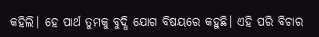କହିଲି। ହେ ପାର୍ଥ ତୁମକୁ ବୁଦ୍ଧି ଯୋଗ ବିଷୟରେ କହୁଛି। ଏହି ପରି ବିଚାର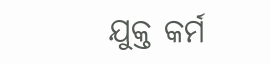ଯୁକ୍ତ କର୍ମ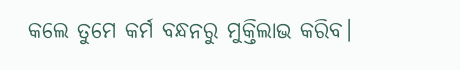କଲେ ତୁମେ କର୍ମ ବନ୍ଧନରୁ ମୁକ୍ତିଲାଭ କରିବ।